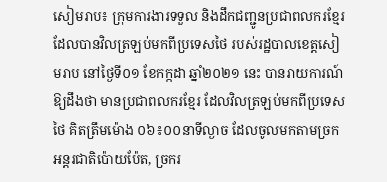សៀមរាប៖ ក្រុមការងារទទួល និងដឹកជញ្ជូនប្រជាពលករខ្មែរ ដែលបានវិលត្រឡប់មកពីប្រទេសថៃ របស់រដ្ឋបាលខេត្តសៀមរាប នៅថ្ងៃទី០១ ខែកក្កដា ឆ្នាំ២០២១ នេះ បានរាយការណ៍ឱ្យដឹងថា មានប្រជាពលករខ្មែរ ដែលវិលត្រឡប់មកពីប្រទេសថៃ គិតត្រឹមម៉ោង ០៦៖០០នាទីល្ងាច ដែលចូលមកតាមច្រកអន្តរជាតិប៉ោយប៉ែត, ច្រករ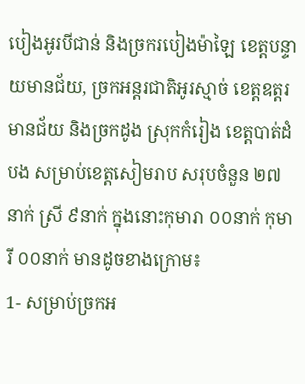បៀងអូរបីជាន់ និងច្រករបៀងម៉ាឡៃ ខេត្តបន្ទាយមានជ័យ, ច្រកអន្តរជាតិអូរស្មាច់ ខេត្តឧត្តរមានជ័យ និងច្រកដូង ស្រុកកំរៀង ខេត្តបាត់ដំបង សម្រាប់ខេត្តសៀមរាប សរុបចំនួន ២៧នាក់ ស្រី ៩នាក់ ក្នុងនោះកុមារា ០០នាក់ កុមារី ០០នាក់ មានដូចខាងក្រោម៖
1- សម្រាប់ច្រកអ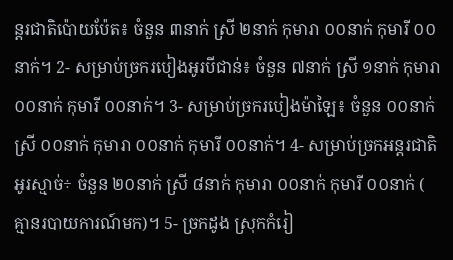ន្តរជាតិប៉ោយប៉ែត៖ ចំនួន ៣នាក់ ស្រី ២នាក់ កុមារា ០០នាក់ កុមារី ០០នាក់។ 2- សម្រាប់ច្រករបៀងអូរបីជាន់៖ ចំនួន ៧នាក់ ស្រី ១នាក់ កុមារា ០០នាក់ កុមារី ០០នាក់។ 3- សម្រាប់ច្រករបៀងម៉ាឡៃ៖ ចំនួន ០០នាក់ ស្រី ០០នាក់ កុមារា ០០នាក់ កុមារី ០០នាក់។ 4- សម្រាប់ច្រកអន្តរជាតិអូរស្មាច់÷ ចំនួន ២០នាក់ ស្រី ៨នាក់ កុមារា ០០នាក់ កុមារី ០០នាក់ ( គ្មានរបាយការណ៍មក)។ 5- ច្រកដូង ស្រុកកំរៀ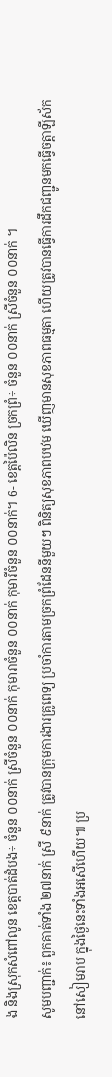ង និងស្រុកសំពៅលូន ខេត្តបាត់ដំបង÷ ចំនួន ០០នាក់ ស្រីចំនួន ០០នាក់ កុមារាចំនួន ០០នាក់ កុមារីចំនួន ០០នាក់។ 6- ខេត្តប៉ៃលិន ច្រកព្រំ÷ ចំនួន ០០នាក់ ស្រីចំនួន ០០នាក់ ។
សូមបញ្ជាក់៖ ពួកគាត់ទាំង ២៧នាក់ ស្រី ៩នាក់ ត្រូវបានក្រុមការងារគ្រូពេទ្យ ប្រចាំការតាមច្រកព្រំដែននីមួយៗ ពិនិត្យសុខភាពបឋម ឃើញមានសុខភាពធម្មតា ហើយត្រូវបានធ្វើការដឹកជញ្ជូនមកធ្វើចត្តាឡីស័ក នៅសៀមរាប ក្នុងថ្ងៃនេះទាំងអសើហើយ៕ ប្រ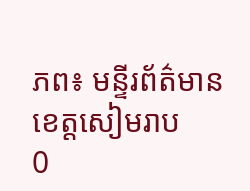ភព៖ មន្ទីរព័ត៌មានខេត្តសៀមរាប
0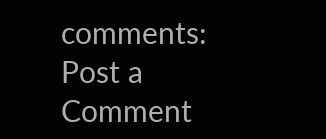comments:
Post a Comment